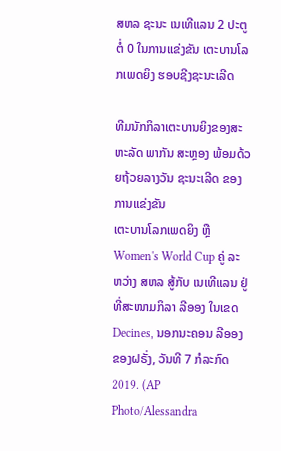ສຫລ ຊະນະ ເນເທີແລນ 2 ປະຕູ ຕໍ່ 0 ໃນການແຂ່ງຂັນ ເຕະບານໂລກເພດຍິງ ຮອບຊີງຊະນະເລີດ

ທີມນັກກິລາເຕະບານຍິງຂອງສະຫະລັດ ພາກັນ ສະຫຼອງ ພ້ອມດ້ວຍຖ້ວຍລາງວັນ ຊະນະເລີດ ຂອງການແຂ່ງຂັນ
ເຕະບານໂລກເພດຍິງ ຫຼື Women's World Cup ຄູ່ ລະ
ຫວ່າງ ສຫລ ສູ້ກັບ ເນເທີແລນ ຢູ່ທີ່ສະໜາມກິລາ ລີອອງ ໃນເຂດ Decines, ນອກນະຄອນ ລີອອງຂອງຝຣັ່ງ, ວັນທີ 7 ກໍລະກົດ 2019. (AP Photo/Alessandra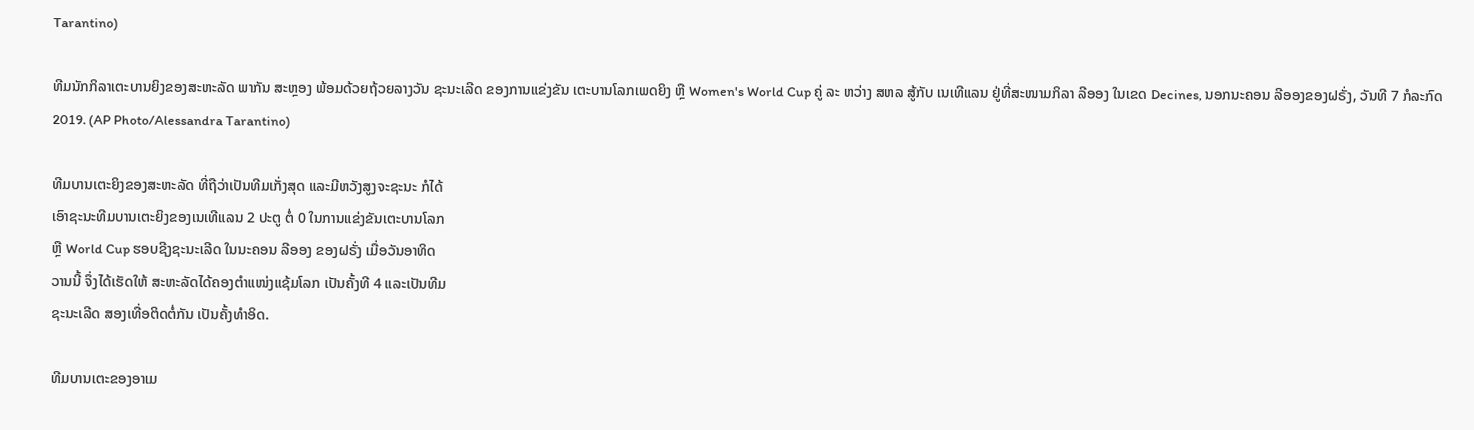Tarantino)

ທີມນັກກິລາເຕະບານຍິງຂອງສະຫະລັດ ພາກັນ ສະຫຼອງ ພ້ອມດ້ວຍຖ້ວຍລາງວັນ ຊະນະເລີດ ຂອງການແຂ່ງຂັນ ເຕະບານໂລກເພດຍິງ ຫຼື Women's World Cup ຄູ່ ລະ ຫວ່າງ ສຫລ ສູ້ກັບ ເນເທີແລນ ຢູ່ທີ່ສະໜາມກິລາ ລີອອງ ໃນເຂດ Decines, ນອກນະຄອນ ລີອອງຂອງຝຣັ່ງ, ວັນທີ 7 ກໍລະກົດ 2019. (AP Photo/Alessandra Tarantino)

ທີມບານເຕະຍິງຂອງສະຫະລັດ ທີ່ຖືວ່າເປັນທີມເກັ່ງສຸດ ແລະມີຫວັງສູງຈະຊະນະ ກໍໄດ້
ເອົາຊະນະທີມບານເຕະຍິງຂອງເນເທີແລນ 2 ປະຕູ ຕໍ່ 0 ໃນການແຂ່ງຂັນເຕະບານໂລກ
ຫຼື World Cup ຮອບຊີງຊະນະເລີດ ໃນນະຄອນ ລີອອງ ຂອງຝຣັ່ງ ເມື່ອວັນອາທິດ
ວານນີ້ ຈຶ່ງໄດ້ເຮັດໃຫ້ ສະຫະລັດໄດ້ຄອງຕຳແໜ່ງແຊ້ມໂລກ ເປັນຄັ້ງທີ 4 ແລະເປັນທີມ
ຊະນະເລີດ ສອງເທື່ອຕິດຕໍ່ກັນ ເປັນຄັ້ງທຳອິດ.

ທີມບານເຕະຂອງອາເມ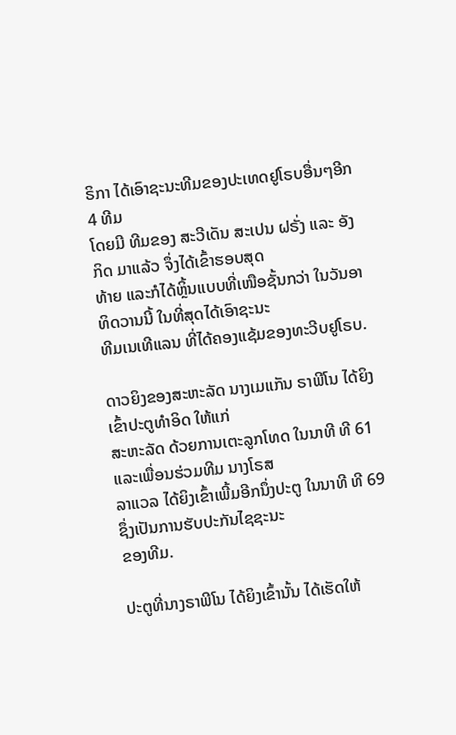ຣິກາ ໄດ້ເອົາຊະນະທີມຂອງປະເທດຢູໂຣບອື່ນໆອີກ 4 ທີມ
ໂດຍມີ ທີມຂອງ ສະວີເດັນ ສະເປນ ຝຣັ່ງ ແລະ ອັງກິດ ມາແລ້ວ ຈຶ່ງໄດ້ເຂົ້າຮອບສຸດ
ທ້າຍ ແລະກໍໄດ້ຫຼິ້ນແບບທີ່ເໜືອຊັ້ນກວ່າ ໃນວັນອາທິດວານນີ້ ໃນທີ່ສຸດໄດ້ເອົາຊະນະ
ທີມເນເທີແລນ ທີ່ໄດ້ຄອງແຊ້ມຂອງທະວີບຢູໂຣບ.

ດາວຍິງຂອງສະຫະລັດ ນາງເມແກັນ ຣາພີໂນ ໄດ້ຍິງເຂົ້າປະຕູທຳອິດ ໃຫ້ແກ່
ສະຫະລັດ ດ້ວຍການເຕະລູກໂທດ ໃນນາທີ ທີ 61 ແລະເພື່ອນຮ່ວມທີມ ນາງໂຣສ
ລາແວລ ໄດ້ຍິງເຂົ້າເພີ້ມອີກນຶ່ງປະຕູ ໃນນາທີ ທີ 69 ຊຶ່ງເປັນການຮັບປະກັນໄຊຊະນະ
ຂອງທີມ.

ປະຕູທີ່ນາງຣາພີໂນ ໄດ້ຍິງເຂົ້ານັ້ນ ໄດ້ເຮັດໃຫ້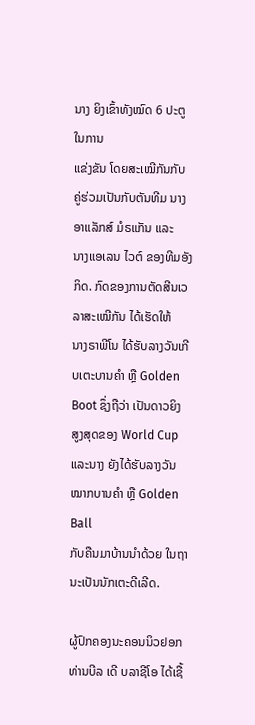ນາງ ຍິງເຂົ້າທັງໝົດ 6 ປະຕູ ໃນການ
ແຂ່ງຂັນ ໂດຍສະເໝີກັນກັບ ຄູ່ຮ່ວມເປັນກັບຕັນທີມ ນາງອາແລັກສ໌ ມໍຣແກັນ ແລະ
ນາງແອເລນ ໄວຕ໌ ຂອງທີມອັງກິດ. ກົດຂອງການຕັດສີນເວລາສະເໝີກັນ ໄດ້ເຮັດໃຫ້
ນາງຣາພີໂນ ໄດ້ຮັບລາງວັນເກີບເຕະບານຄຳ ຫຼື Golden Boot ຊຶ່ງຖືວ່າ ເປັນດາວຍິງ
ສູງສຸດຂອງ World Cup ແລະນາງ ຍັງໄດ້ຮັບລາງວັນໝາກບານຄຳ ຫຼື Golden Ball
ກັບຄືນມາບ້ານນຳດ້ວຍ ໃນຖານະເປັນນັກເຕະດີເລີດ.

ຜູ້ປົກຄອງນະຄອນນິວຢອກ ທ່ານບີລ ເດີ ບລາຊີໂອ ໄດ້ເຊື້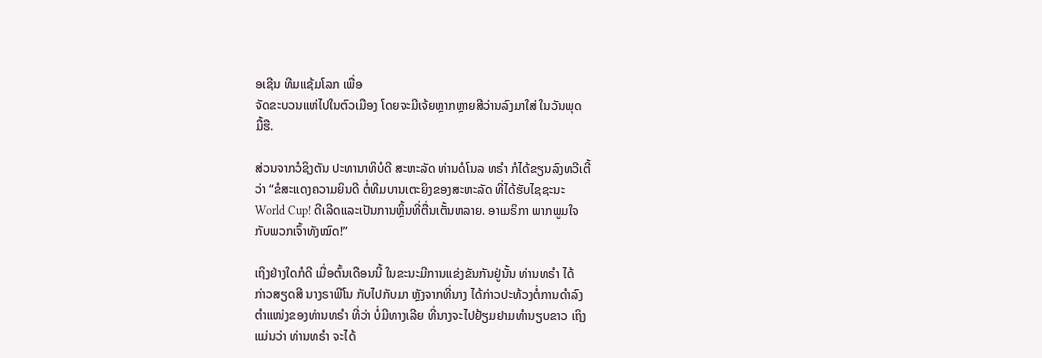ອເຊີນ ທີມແຊ້ມໂລກ ເພື່ອ
ຈັດຂະບວນແຫ່ໄປໃນຕົວເມືອງ ໂດຍຈະມີເຈ້ຍຫຼາກຫຼາຍສີວ່ານລົງມາໃສ່ ໃນວັນພຸດ
ມື້ຮື.

ສ່ວນຈາກວໍຊິງຕັນ ປະທານາທິບໍດີ ສະຫະລັດ ທ່ານດໍໂນລ ທຣຳ ກໍໄດ້ຂຽນລົງທວີເຕີ້
ວ່າ “ຂໍສະແດງຄວາມຍິນດີ ຕໍ່ທີມບານເຕະຍິງຂອງສະຫະລັດ ທີ່ໄດ້ຮັບໄຊຊະນະ
World Cup! ດີເລີດແລະເປັນການຫຼິ້ນທີ່ຕື່ນເຕັ້ນຫລາຍ. ອາເມຣິກາ ພາກພູມໃຈ
ກັບພວກເຈົ້າທັງໝົດ!”

ເຖິງຢ່າງໃດກໍດີ ເມື່ອຕົ້ນເດືອນນີ້ ໃນຂະນະມີການແຂ່ງຂັນກັນຢູ່ນັ້ນ ທ່ານທຣຳ ໄດ້
ກ່າວສຽດສີ ນາງຣາພີໂນ ກັບໄປກັບມາ ຫຼັງຈາກທີ່ນາງ ໄດ້ກ່າວປະທ້ວງຕໍ່ການດຳລົງ
ຕຳແໜ່ງຂອງທ່ານທຣຳ ທີ່ວ່າ ບໍ່ມີທາງເລີຍ ທີ່ນາງຈະໄປຢ້ຽມຢາມທຳນຽບຂາວ ເຖິງ
ແມ່ນວ່າ ທ່ານທຣຳ ຈະໄດ້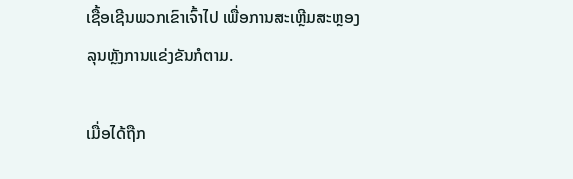ເຊື້ອເຊີນພວກເຂົາເຈົ້າໄປ ເພື່ອການສະເຫຼີມສະຫຼອງ
ລຸນຫຼັງການແຂ່ງຂັນກໍຕາມ.

ເມື່ອໄດ້ຖືກ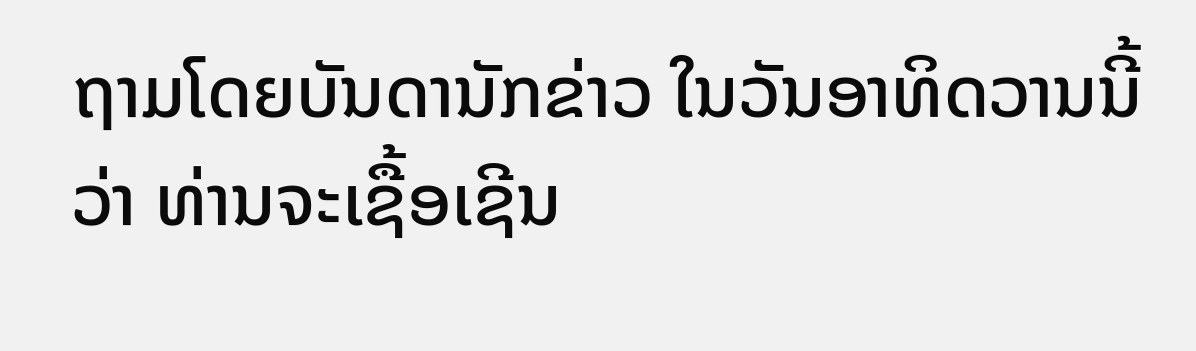ຖາມໂດຍບັນດານັກຂ່າວ ໃນວັນອາທິດວານນີ້ ວ່າ ທ່ານຈະເຊື້ອເຊີນ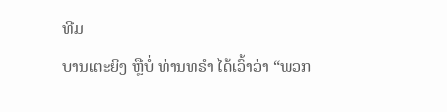ທີມ
ບານເຕະຍິງ ຫຼືບໍ່ ທ່ານທຣຳ ໄດ້ເວົ້າວ່າ “ພວກ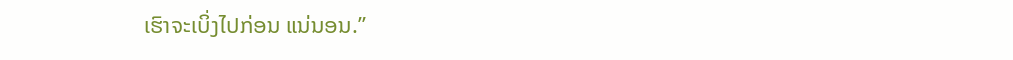ເຮົາຈະເບິ່ງໄປກ່ອນ ແນ່ນອນ.”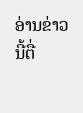ອ່ານຂ່າວນີ້ຕື່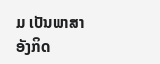ມ ເປັນພາສາອັງກິດ